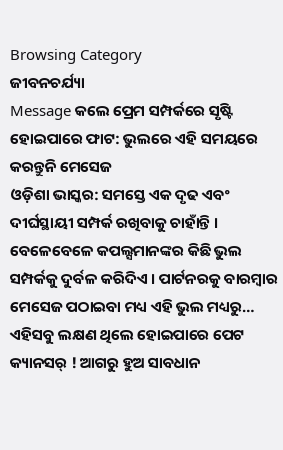Browsing Category
ଜୀବନଚର୍ଯ୍ୟା
Message କଲେ ପ୍ରେମ ସମ୍ପର୍କରେ ସୃଷ୍ଟି ହୋଇପାରେ ଫାଟ: ଭୁଲରେ ଏହି ସମୟରେ କରନ୍ତୁନି ମେସେଜ
ଓଡ଼ିଶା ଭାସ୍କର: ସମସ୍ତେ ଏକ ଦୃଢ ଏବଂ ଦୀର୍ଘସ୍ଥାୟୀ ସମ୍ପର୍କ ରଖିବାକୁ ଚାହାଁନ୍ତି । ବେଳେବେଳେ କପଲ୍ସମାନଙ୍କର କିଛି ଭୁଲ ସମ୍ପର୍କକୁ ଦୁର୍ବଳ କରିଦିଏ । ପାର୍ଟନରକୁ ବାରମ୍ବାର ମେସେଜ ପଠାଇବା ମଧ୍ୟ ଏହି ଭୁଲ ମଧ୍ୟରୁ…
ଏହିସବୁ ଲକ୍ଷଣ ଥିଲେ ହୋଇପାରେ ପେଟ କ୍ୟାନସର୍ ! ଆଗରୁ ହୁଅ ସାବଧାନ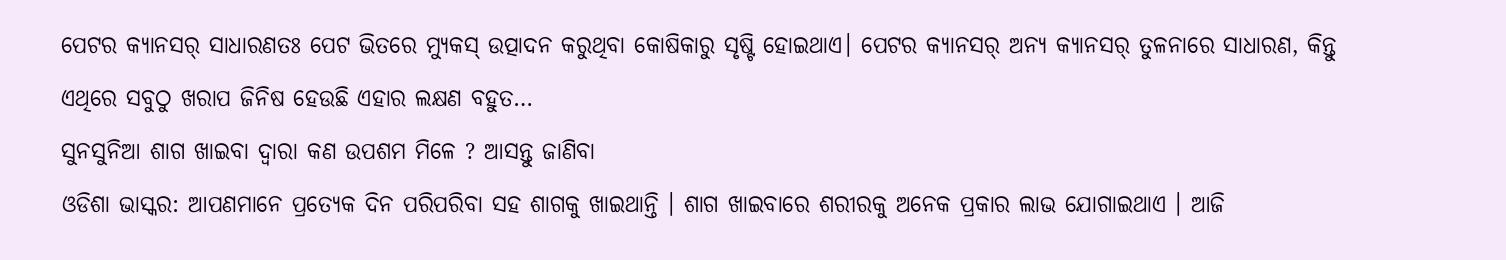ପେଟର କ୍ୟାନସର୍ ସାଧାରଣତଃ ପେଟ ଭିତରେ ମ୍ୟୁକସ୍ ଉତ୍ପାଦନ କରୁଥିବା କୋଷିକାରୁ ସୃଷ୍ଟି ହୋଇଥାଏ। ପେଟର କ୍ୟାନସର୍ ଅନ୍ୟ କ୍ୟାନସର୍ ତୁଳନାରେ ସାଧାରଣ, କିନ୍ତୁ ଏଥିରେ ସବୁଠୁ ଖରାପ ଜିନିଷ ହେଉଛି ଏହାର ଲକ୍ଷଣ ବହୁତ…
ସୁନସୁନିଆ ଶାଗ ଖାଇବା ଦ୍ୱାରା କଣ ଉପଶମ ମିଳେ ? ଆସନ୍ତୁ ଜାଣିବା
ଓଡିଶା ଭାସ୍କର: ଆପଣମାନେ ପ୍ରତ୍ୟେକ ଦିନ ପରିପରିବା ସହ ଶାଗକୁ ଖାଇଥାନ୍ତି । ଶାଗ ଖାଇବାରେ ଶରୀରକୁ ଅନେକ ପ୍ରକାର ଲାଭ ଯୋଗାଇଥାଏ । ଆଜି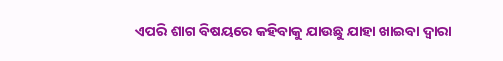ଏପରି ଶାଗ ବିଷୟରେ କହିବାକୁ ଯାଉଛୁ ଯାହା ଖାଇବା ଦ୍ୱାରା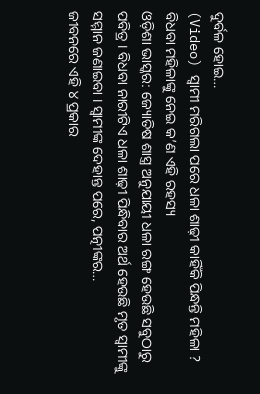ଦୁର୍ବଳ ହୋଇ…
(Video) ସ୍ୱାମୀ ମରିଗଲା ପରେ ଧଳା ଶାଢ଼ୀ କାହିଁକି ପିନ୍ଧନ୍ତି ମହିଳା ? ବିଧବା ମହିଳାଙ୍କୁ ନେଇ କ’ଣ ଏହି ରହସ୍ୟ
ଓଡ଼ିଶା ଭାସ୍କର: ଜ୍ୟୋତିଷ ଶାସ୍ତ୍ର ଅନୁଯାୟୀ ଧଳା ରଙ୍ଗ ହେଉଛି ସବୁଠାରୁ ପବିତ୍ର । ବିଧବା ନାରୀଟିଏ ଧଳା ଶାଢ଼ୀ ପିନ୍ଧିବାର ଅର୍ଥ ହେଉଛି ମୃତ ସ୍ୱାମୀଙ୍କୁ ସମ୍ମାନ ଜଣାଇବା । ସ୍ୱାମୀଙ୍କ ଦେହାନ୍ତ ପରେ, ପତ୍ନୀଙ୍କର…
ଜୀବନରେ ଏହି ୪ ପ୍ରକାର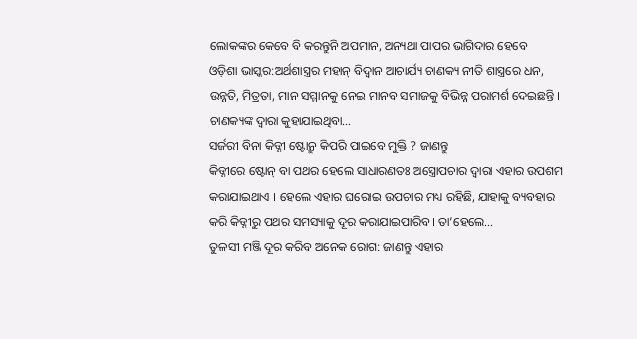ଲୋକଙ୍କର କେବେ ବି କରନ୍ତୁନି ଅପମାନ, ଅନ୍ୟଥା ପାପର ଭାଗିଦାର ହେବେ
ଓଡ଼ିଶା ଭାସ୍କର:ଅର୍ଥଶାସ୍ତ୍ରର ମହାନ୍ ବିଦ୍ୱାନ ଆଚାର୍ଯ୍ୟ ଚାଣକ୍ୟ ନୀତି ଶାସ୍ତ୍ରରେ ଧନ, ଉନ୍ନତି, ମିତ୍ରତା, ମାନ ସମ୍ମାନକୁ ନେଇ ମାନବ ସମାଜକୁ ବିଭିନ୍ନ ପରାମର୍ଶ ଦେଇଛନ୍ତି । ଚାଣକ୍ୟଙ୍କ ଦ୍ୱାରା କୁହାଯାଇଥିବା…
ସର୍ଜରୀ ବିନା କିଡ୍ନୀ ଷ୍ଟୋନ୍ରୁ କିପରି ପାଇବେ ମୁକ୍ତି ? ଜାଣନ୍ତୁ
କିଡ୍ନୀରେ ଷ୍ଟୋନ୍ ବା ପଥର ହେଲେ ସାଧାରଣତଃ ଅସ୍ତ୍ରୋପଚାର ଦ୍ୱାରା ଏହାର ଉପଶମ କରାଯାଇଥାଏ । ହେଲେ ଏହାର ଘରୋଇ ଉପଚାର ମଧ୍ୟ ରହିଛି, ଯାହାକୁ ବ୍ୟବହାର କରି କିଡ୍ନୀରୁ ପଥର ସମସ୍ୟାକୁ ଦୂର କରାଯାଇପାରିବ। ତା’ହେଲେ…
ତୁଳସୀ ମଞ୍ଜି ଦୂର କରିବ ଅନେକ ରୋଗ: ଜାଣନ୍ତୁ ଏହାର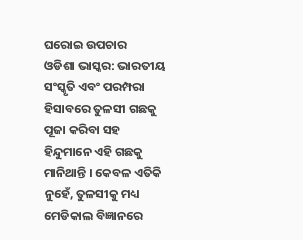ଘରୋଇ ଉପଚାର
ଓଡିଶା ଭାସ୍କର: ଭାରତୀୟ ସଂସ୍କୃତି ଏବଂ ପରମ୍ପରା ହିସାବରେ ତୁଳସୀ ଗଛକୁ ପୂଜା କରିବା ସହ ହିନ୍ଦୁମାନେ ଏହି ଗଛକୁ ମାନିଥାନ୍ତି । କେବଳ ଏତିକି ନୁହେଁ, ତୁଳସୀକୁ ମଧ୍ୟ ମେଡିକାଲ ବିଜ୍ଞାନରେ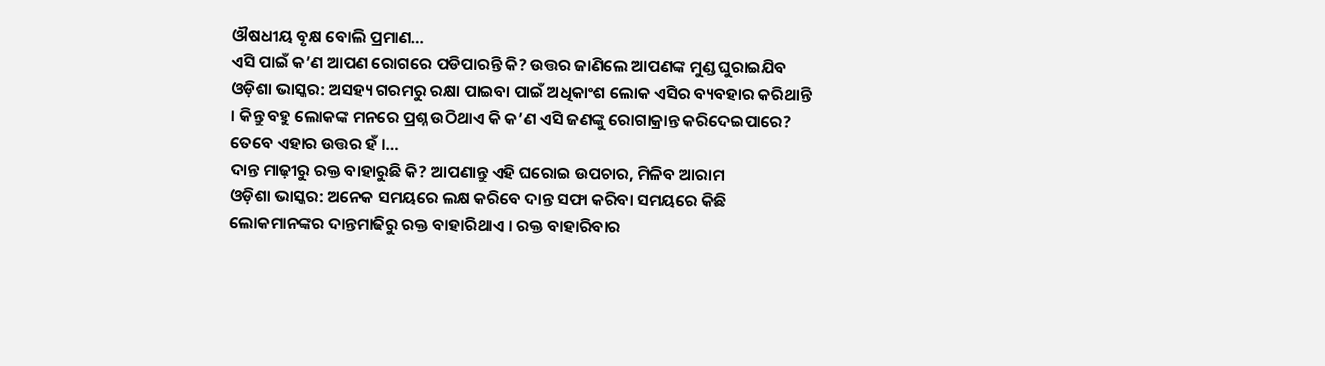ଔଷଧୀୟ ବୃକ୍ଷ ବୋଲି ପ୍ରମାଣ…
ଏସି ପାଇଁ କ’ଣ ଆପଣ ରୋଗରେ ପଡିପାରନ୍ତି କି? ଉତ୍ତର ଜାଣିଲେ ଆପଣଙ୍କ ମୁଣ୍ଡ ଘୁରାଇଯିବ
ଓଡ଼ିଶା ଭାସ୍କର: ଅସହ୍ୟ ଗରମରୁ ରକ୍ଷା ପାଇବା ପାଇଁ ଅଧିକାଂଶ ଲୋକ ଏସିର ବ୍ୟବହାର କରିଥାନ୍ତି । କିନ୍ତୁ ବହୁ ଲୋକଙ୍କ ମନରେ ପ୍ରଶ୍ନ ଉଠିଥାଏ କି କ’ଣ ଏସି ଜଣଙ୍କୁ ରୋଗାକ୍ରାନ୍ତ କରିଦେଇପାରେ? ତେବେ ଏହାର ଉତ୍ତର ହଁ ।…
ଦାନ୍ତ ମାଢ଼ୀରୁ ରକ୍ତ ବାହାରୁଛି କି? ଆପଣାନ୍ତୁ ଏହି ଘରୋଇ ଉପଚାର, ମିଳିବ ଆରାମ
ଓଡ଼ିଶା ଭାସ୍କର: ଅନେକ ସମୟରେ ଲକ୍ଷ କରିବେ ଦାନ୍ତ ସଫା କରିବା ସମୟରେ କିଛି ଲୋକମାନଙ୍କର ଦାନ୍ତମାଢିରୁ ରକ୍ତ ବାହାରିଥାଏ । ରକ୍ତ ବାହାରିବାର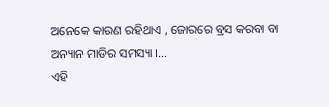ଅନେକେ କାରଣ ରହିଥାଏ , ଜୋରରେ ବ୍ରସ କରବା ବା ଅନ୍ୟାନ ମାଡିର ସମସ୍ୟା ।…
ଏହି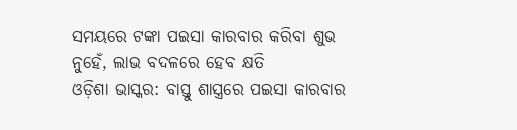ସମୟରେ ଟଙ୍କା ପଇସା କାରବାର କରିବା ଶୁଭ ନୁହେଁ, ଲାଭ ବଦଳରେ ହେବ କ୍ଷତି
ଓଡ଼ିଶା ଭାସ୍କର: ବାସ୍ତୁ ଶାସ୍ତ୍ରରେ ପଇସା କାରବାର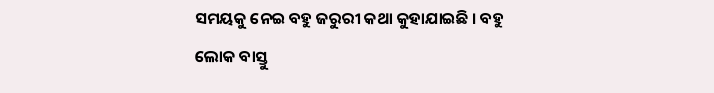ସମୟକୁ ନେଇ ବହୁ ଜରୁରୀ କଥା କୁହାଯାଇଛି । ବହୁ ଲୋକ ବାସ୍ତୁ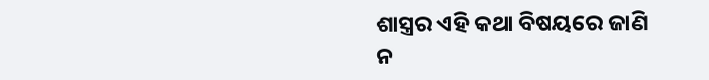ଶାସ୍ତ୍ରର ଏହି କଥା ବିଷୟରେ ଜାଣି ନ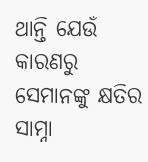ଥାନ୍ତି ଯେଉଁ କାରଣରୁ ସେମାନଙ୍କୁ କ୍ଷତିର ସାମ୍ନା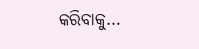କରିବାକୁ…